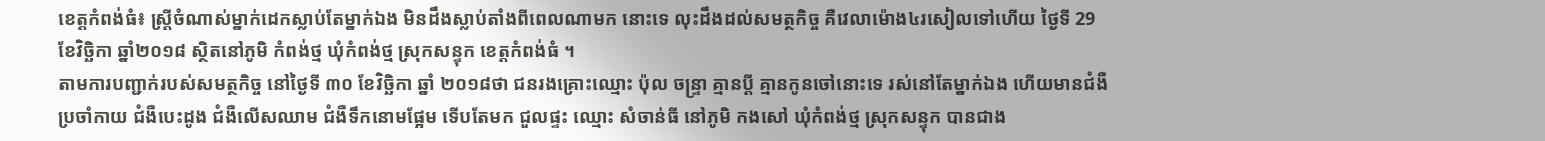ខេត្តកំពង់ធំ៖ ស្រ្ដីចំណាស់ម្នាក់ដេកស្លាប់តែម្នាក់ឯង មិនដឹងស្លាប់តាំងពីពេលណាមក នោះទេ លុះដឹងដល់សមត្ថកិច្ច គឺវេលាម៉ោង៤រសៀលទៅហើយ ថ្ងៃទី 29 ខែវិច្ឆិកា ឆ្នាំ២០១៨ ស្ថិតនៅភូមិ កំពង់ថ្ម ឃុំកំពង់ថ្ម ស្រុកសន្ទុក ខេត្តកំពង់ធំ ។
តាមការបញ្ជាក់របស់សមត្ថកិច្ច នៅថ្ងៃទី ៣០ ខែវិច្ឆិកា ឆ្នាំ ២០១៨ថា ជនរងគ្រោះឈ្មោះ ប៉ុល ចន្ទ្រា គ្មានប្ដី គ្មានកូនចៅនោះទេ រស់នៅតែម្នាក់ឯង ហើយមានជំងឺប្រចាំកាយ ជំងឺបេះដូង ជំងឺលើសឈាម ជំងឺទឹកនោមផ្អែម ទើបតែមក ជួលផ្ទះ ឈ្មោះ សំចាន់ធី នៅភូមិ កងសៅ ឃុំកំពង់ថ្ម ស្រុកសន្ទុក បានជាង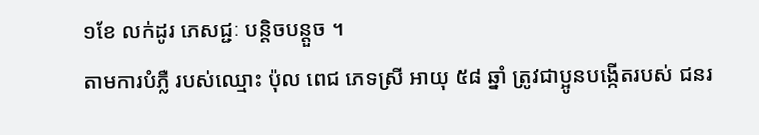១ខែ លក់ដូរ ភេសជ្ជៈ បន្តិចបន្តួច ។
តាមការបំភ្លឺ របស់ឈ្មោះ ប៉ុល ពេជ ភេទស្រី អាយុ ៥៨ ឆ្នាំ ត្រូវជាប្អូនបង្កើតរបស់ ជនរ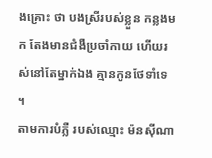ងគ្រោះ ថា បងស្រីរបស់ខ្លួន កន្លងមក តែងមានជំងឺប្រចាំកាយ ហើយរស់នៅតែម្នាក់ឯង គ្មានកូនថែទាំទេ ។
តាមការបំភ្លឺ របស់ឈ្មោះ ម៉នស៊ីណា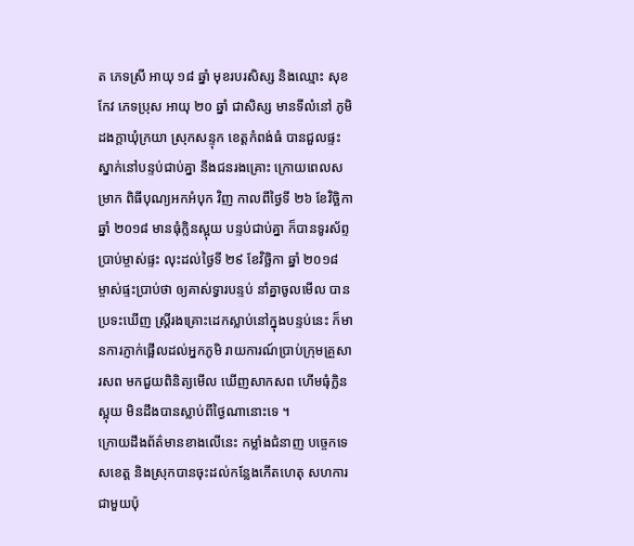ត ភេទស្រី អាយុ ១៨ ឆ្នាំ មុខរបរសិស្ស និងឈ្មោះ សុខកែវ ភេទប្រុស អាយុ ២០ ឆ្នាំ ជាសិស្ស មានទីលំនៅ ភូមិ ដងក្តាឃុំក្រយា ស្រុកសន្ទុក ខេត្តកំពង់ធំ បានជួលផ្ទះ ស្នាក់នៅបន្ទប់ជាប់គ្នា នឹងជនរងគ្រោះ ក្រោយពេលសម្រាក ពិធីបុណ្យអកអំបុក វិញ កាលពីថ្ងៃទី ២៦ ខែវិច្ឆិកា ឆ្នាំ ២០១៨ មានធុំក្លិនស្អុយ បន្ទប់ជាប់គ្នា ក៏បានទូរស័ព្ទប្រាប់ម្ចាស់ផ្ទះ លុះដល់ថ្ងៃទី ២៩ ខែវិច្ឆិកា ឆ្នាំ ២០១៨ ម្ចាស់ផ្ទះប្រាប់ថា ឲ្យគាស់ទ្វារបន្ទប់ នាំគ្នាចូលមើល បានប្រទះឃើញ ស្រ្ដីរងគ្រោះដេកស្លាប់នៅក្នុងបន្ទប់នេះ ក៏មានការភ្ញាក់ផ្អើលដល់អ្នកភូមិ រាយការណ៍ប្រាប់ក្រុមគ្រួសារសព មកជួយពិនិត្យមើល ឃើញសាកសព ហើមធុំក្លិនស្អុយ មិនដឹងបានស្លាប់ពីថ្ងៃណានោះទេ ។
ក្រោយដឹងព័ត៌មានខាងលើនេះ កម្លាំងជំនាញ បច្ចេកទេសខេត្ត និងស្រុកបានចុះដល់កន្លែងកើតហេតុ សហការជាមួយប៉ុ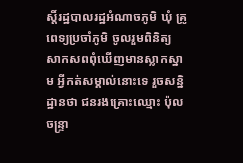ស្តិ៍រដ្ឋបាលរដ្ឋអំណាចភូមិ ឃុំ គ្រូពេទ្យប្រចាំភូមិ ចូលរួមពិនិត្យ សាកសពពុំឃើញមានស្លាកស្នាម អ្វីកត់សម្គាល់នោះទេ រួចសន្និដ្ឋានថា ជនរងគ្រោះឈ្មោះ ប៉ុល ចន្ទ្រា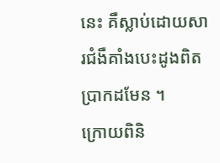នេះ គឺស្លាប់ដោយសារជំងឺគាំងបេះដូងពិតប្រាកដមែន ។
ក្រោយពិនិ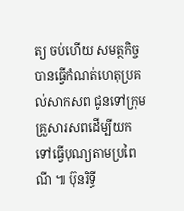ត្យ ចប់ហើយ សមត្ថកិច្ចបានធ្វើកំណត់ហេតុប្រគល់សាកសព ជូនទៅក្រុមគ្រួសារសពដើម្បីយកទៅធ្វើបុណ្យតាមប្រពៃណី ៕ ប៊ុនរិទ្ធី